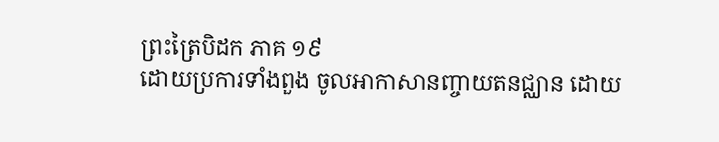ព្រះត្រៃបិដក ភាគ ១៩
ដោយប្រការទាំងពួង ចូលអាកាសានញ្ចាយតនជ្ឈាន ដោយ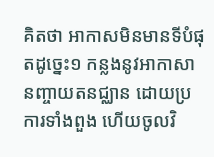គិតថា អាកាសមិនមានទីបំផុតដូច្នេះ១ កន្លងនូវអាកាសានញ្ចាយតនជ្ឈាន ដោយប្រការទាំងពួង ហើយចូលវិ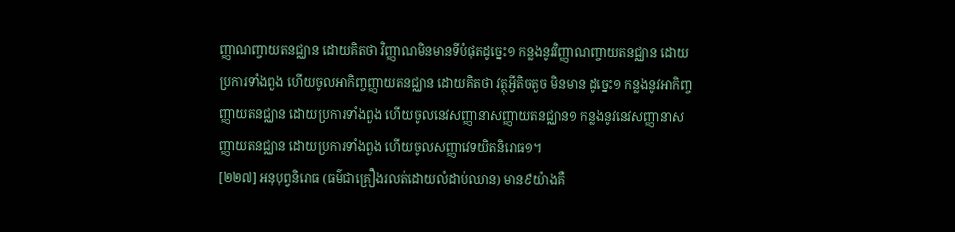ញ្ញាណញ្ចាយតនជ្ឈាន ដោយគិតថា វិញ្ញាណមិនមានទីបំផុតដូច្នេះ១ កន្លងនូវវិញ្ញាណញ្ចាយតនជ្ឈាន ដោយប្រការទាំងពួង ហើយចូលអាកិញ្ចញ្ញាយតនជ្ឈាន ដោយគិតថា វត្ថុអ្វីតិចតួច មិនមាន ដូច្នេះ១ កន្លងនូវអាកិញ្ចញ្ញាយតនជ្ឈាន ដោយប្រការទាំងពួង ហើយចូលនេវសញ្ញានាសញ្ញាយតនជ្ឈាន១ កន្លងនូវនេវសញ្ញានាសញ្ញាយតនជ្ឈាន ដោយប្រការទាំងពួង ហើយចូលសញ្ញាវេទយិតនិរោធ១។
[២២៧] អនុបុព្វនិរោធ (ធម៌ជាគ្រឿងរលត់ដោយលំដាប់ឈាន) មាន៩យ៉ាងគឺ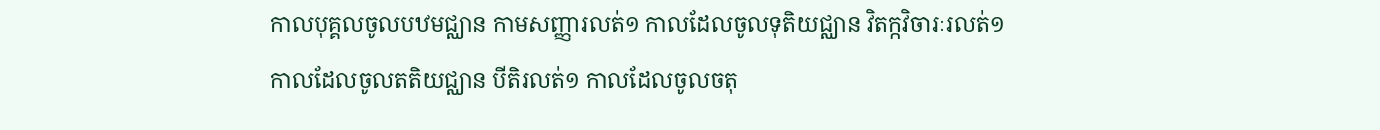កាលបុគ្គលចូលបឋមជ្ឈាន កាមសញ្ញារលត់១ កាលដែលចូលទុតិយជ្ឈាន វិតក្កវិចារៈរលត់១ កាលដែលចូលតតិយជ្ឈាន បីតិរលត់១ កាលដែលចូលចតុ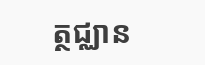ត្ថជ្ឈាន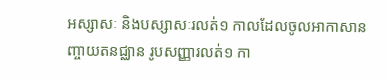អស្សាសៈ និងបស្សាសៈរលត់១ កាលដែលចូលអាកាសានញ្ចាយតនជ្ឈាន រូបសញ្ញារលត់១ កា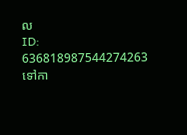ល
ID: 636818987544274263
ទៅកា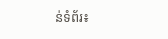ន់ទំព័រ៖